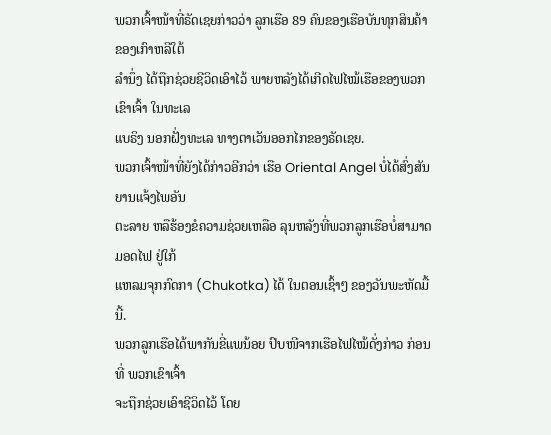ພວກເຈົ້າໜ້າທີ່ຣັດເຊຍກ່າວວ່າ ລູກເຮືອ 89 ຄົນຂອງເຮືອບັນທຸກສິນຄ້າ ຂອງເກົາຫລີໃຕ້
ລໍານຶ່ງ ໄດ້ຖືກຊ່ວຍຊີວິດເອົາໄວ້ ພາຍຫລັງໄດ້ເກີດໄຟໄໝ້ເຮືອຂອງພວກເຂົາເຈົ້າ ໃນທະເລ
ແບຣິງ ນອກຝັ່ງທະເລ ທາງຕາເວັນອອກໄກຂອງຣັດເຊຍ.
ພວກເຈົ້າໜ້າທີ່ຍັງໄດ້ກ່າວອີກວ່າ ເຮືອ Oriental Angel ບໍ່ໄດ້ສົ່ງສັນຍານແຈ້ງໄພອັນ
ຕະລາຍ ຫລືຮ້ອງຂໍຄວາມຊ່ວຍເຫລືອ ລຸນຫລັງທີ່ພວກລູກເຮືອບໍ່ສາມາດມອດໄຟ ຢູ່ໃກ້
ແຫລມຈຸກກົດກາ (Chukotka) ໄດ້ ໃນຕອນເຊົ້າໆ ຂອງວັນພະຫັດມື້ນີ້.
ພວກລູກເຮືອໄດ້ພາກັນຂີ່ແພນ້ອຍ ປົບໜີຈາກເຮືອໄຟໄໝ້ດັ່ງກ່າວ ກ່ອນທີ່ ພວກເຂົາເຈົ້າ
ຈະຖືກຊ່ວຍເອົາຊີວິດໄວ້ ໂດຍ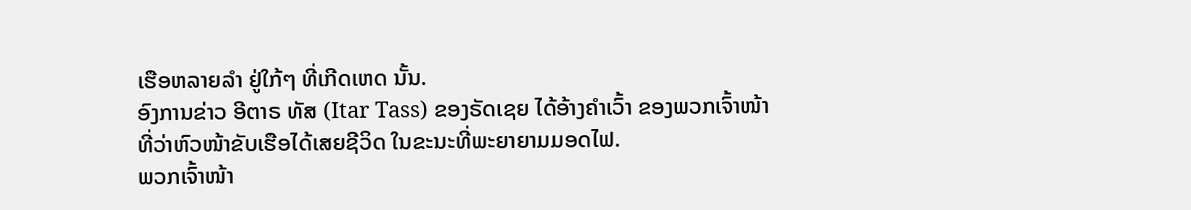ເຮືອຫລາຍລໍາ ຢູ່ໃກ້ໆ ທີ່ເກີດເຫດ ນັ້ນ.
ອົງການຂ່າວ ອີຕາຣ ທັສ (Itar Tass) ຂອງຣັດເຊຍ ໄດ້ອ້າງຄໍາເວົ້າ ຂອງພວກເຈົ້າໜ້າ
ທີ່ວ່າຫົວໜ້າຂັບເຮືອໄດ້ເສຍຊີວິດ ໃນຂະນະທີ່ພະຍາຍາມມອດໄຟ.
ພວກເຈົ້າໜ້າ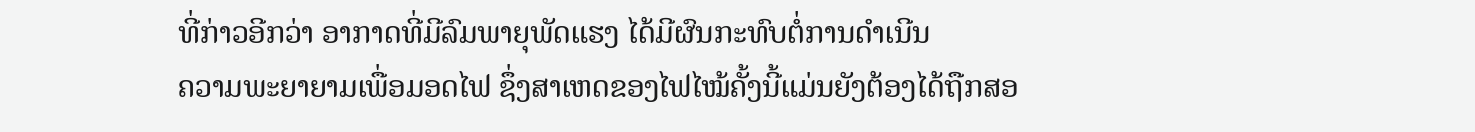ທີ່ກ່າວອີກວ່າ ອາກາດທີ່ມີລົມພາຍຸພັດແຮງ ໄດ້ມີຜົນກະທົບຕໍ່ການດໍາເນີນ
ຄວາມພະຍາຍາມເພື່ອມອດໄຟ ຊຶ່ງສາເຫດຂອງໄຟໄໝ້ຄັ້ງນີ້ແມ່ນຍັງຕ້ອງໄດ້ຖືກສອ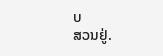ບ
ສວນຢູ່.